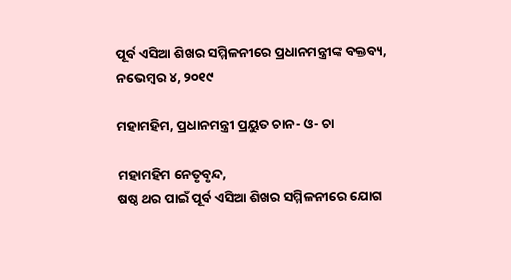ପୂର୍ବ ଏସିଆ ଶିଖର ସମ୍ମିଳନୀରେ ପ୍ରଧାନମନ୍ତ୍ରୀଙ୍କ ବକ୍ତବ୍ୟ, ନଭେମ୍ବର ୪, ୨୦୧୯

ମହାମହିମ, ପ୍ରଧାନମନ୍ତ୍ରୀ ପ୍ରୟୁତ ଚାନ- ଓ- ଚା

ମହାମହିମ ନେତୃବୃନ୍ଦ,
ଷଷ୍ଠ ଥର ପାଇଁ ପୂର୍ବ ଏସିଆ ଶିଖର ସମ୍ମିଳନୀରେ ଯୋଗ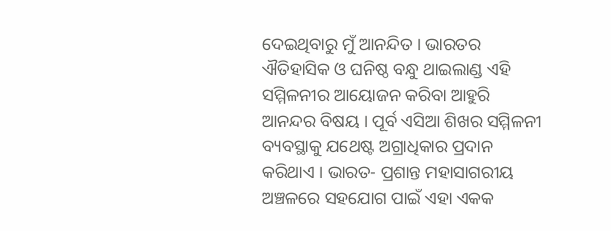ଦେଇଥିବାରୁ ମୁଁ ଆନନ୍ଦିତ । ଭାରତର ଐତିହାସିକ ଓ ଘନିଷ୍ଠ ବନ୍ଧୁ ଥାଇଲାଣ୍ଡ ଏହି ସମ୍ମିଳନୀର ଆୟୋଜନ କରିବା ଆହୁରି ଆନନ୍ଦର ବିଷୟ । ପୂର୍ବ ଏସିଆ ଶିଖର ସମ୍ମିଳନୀ ବ୍ୟବସ୍ଥାକୁ ଯଥେଷ୍ଟ ଅଗ୍ରାଧିକାର ପ୍ରଦାନ କରିଥାଏ । ଭାରତ- ପ୍ରଶାନ୍ତ ମହାସାଗରୀୟ ଅଞ୍ଚଳରେ ସହଯୋଗ ପାଇଁ ଏହା ଏକକ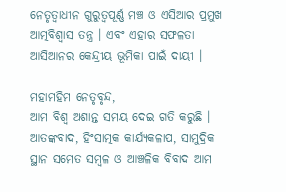ନେତୃତ୍ୱାଧୀନ ଗୁରୁତ୍ୱପୂର୍ଣ୍ଣ ମଞ୍ଚ ଓ ଏସିଆର ପ୍ରମୁଖ ଆତ୍ମବିଶ୍ୱାସ ତନ୍ତ୍ର । ଏବଂ ଏହାର ସଫଳତା ଆସିଆନର କେନ୍ଦ୍ରୀୟ ଭୂମିକା ପାଇଁ ଦାୟୀ ।

ମହାମହିମ ନେତୃବୃନ୍ଦ,
ଆମ ବିଶ୍ୱ ଅଶାନ୍ତ ସମୟ ଦେଇ ଗତି କରୁଛି । ଆତଙ୍କବାଦ, ହିଂସାତ୍ମକ କାର୍ଯ୍ୟକଳାପ, ସାମୁଦ୍ରିକ ସ୍ଥାନ ସମେତ ସମ୍ବଳ ଓ ଆଞ୍ଚଳିକ ବିବାଦ ଆମ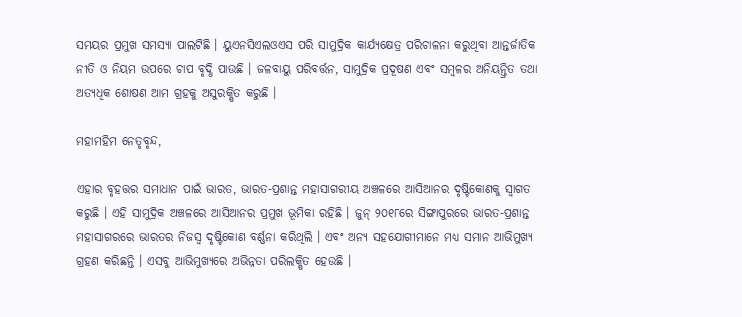ସମୟର ପ୍ରମୁଖ ସମସ୍ୟା ପାଲଟିଛି । ୟୁଏନସିଏଲଓଏସ ପରି ସାମୁଦ୍ରିକ କାର୍ଯ୍ୟକ୍ଷେତ୍ର ପରିଚାଳନା କରୁଥିବା ଆନ୍ତର୍ଜାତିକ ନୀତି ଓ ନିୟମ ଉପରେ ଚାପ ବୃଦ୍ଧି ପାଉଛି । ଜଳବାୟୁ ପରିବର୍ତ୍ତନ, ସାମୁଦ୍ରିକ ପ୍ରଦୂଷଣ ଏବଂ ସମ୍ୱଳର ଅନିୟନ୍ତ୍ରିତ ତଥା ଅତ୍ୟଧିକ ଶୋଷଣ ଆମ ଗ୍ରହକୁ ଅସୁରକ୍ଷିତ କରୁଛି ।

ମହାମହିମ ନେତୃବୃନ୍ଦ,

ଏହାର ବୃହତ୍ତର ସମାଧାନ ପାଇଁ ଭାରତ, ଭାରତ-ପ୍ରଶାନ୍ତ ମହାସାଗରୀୟ ଅଞ୍ଚଳରେ ଆସିଆନର ଦୃଷ୍ଟିକୋଣକୁ ସ୍ୱାଗତ କରୁଛି । ଏହି ସାମୁଦ୍ରିକ ଅଞ୍ଚଳରେ ଆସିଆନର ପ୍ରମୁଖ ଭୂମିକା ରହିଛି । ଜୁନ୍ ୨୦୧୮ରେ ସିଙ୍ଗାପୁରରେ ଭାରତ-ପ୍ରଶାନ୍ତ ମହାସାଗରରେ ଭାରତର ନିଜସ୍ୱ ଦୃଷ୍ଟିକୋଣ ବର୍ଣ୍ଣନା କରିଥିଲି । ଏବଂ ଅନ୍ୟ ସହଯୋଗୀମାନେ ମଧ୍ୟ ସମାନ ଆଭିମୁଖ୍ୟ ଗ୍ରହଣ କରିଛନ୍ତି । ଏସବୁ ଆଭିମୁଖ୍ୟରେ ଅଭିନ୍ନତା ପରିଲକ୍ଷିତ ହେଉଛି ।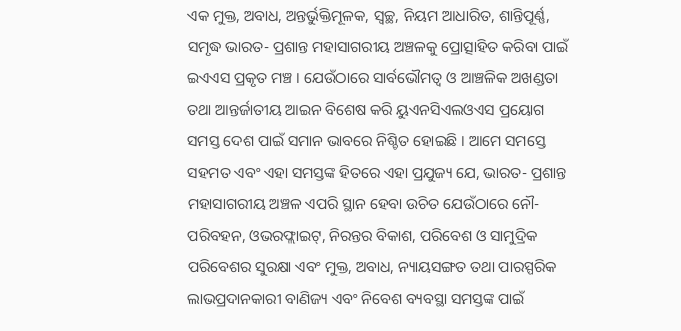ଏକ ମୁକ୍ତ, ଅବାଧ, ଅନ୍ତର୍ଭୁକ୍ତିମୂଳକ, ସ୍ୱଚ୍ଛ, ନିୟମ ଆଧାରିତ, ଶାନ୍ତିପୂର୍ଣ୍ଣ, ସମୃଦ୍ଧ ଭାରତ- ପ୍ରଶାନ୍ତ ମହାସାଗରୀୟ ଅଞ୍ଚଳକୁ ପ୍ରୋତ୍ସାହିତ କରିବା ପାଇଁ ଇଏଏସ ପ୍ରକୃତ ମଞ୍ଚ । ଯେଉଁଠାରେ ସାର୍ବଭୌମତ୍ୱ ଓ ଆଞ୍ଚଳିକ ଅଖଣ୍ଡତା ତଥା ଆନ୍ତର୍ଜାତୀୟ ଆଇନ ବିଶେଷ କରି ୟୁଏନସିଏଲଓଏସ ପ୍ରୟୋଗ ସମସ୍ତ ଦେଶ ପାଇଁ ସମାନ ଭାବରେ ନିଶ୍ଚିତ ହୋଇଛି । ଆମେ ସମସ୍ତେ ସହମତ ଏବଂ ଏହା ସମସ୍ତଙ୍କ ହିତରେ ଏହା ପ୍ରଯୁଜ୍ୟ ଯେ, ଭାରତ- ପ୍ରଶାନ୍ତ ମହାସାଗରୀୟ ଅଞ୍ଚଳ ଏପରି ସ୍ଥାନ ହେବା ଉଚିତ ଯେଉଁଠାରେ ନୌ-ପରିବହନ, ଓଭରଫ୍ଲାଇଟ୍, ନିରନ୍ତର ବିକାଶ, ପରିବେଶ ଓ ସାମୁଦ୍ରିକ ପରିବେଶର ସୁରକ୍ଷା ଏବଂ ମୁକ୍ତ, ଅବାଧ, ନ୍ୟାୟସଙ୍ଗତ ତଥା ପାରସ୍ପରିକ ଲାଭପ୍ରଦାନକାରୀ ବାଣିଜ୍ୟ ଏବଂ ନିବେଶ ବ୍ୟବସ୍ଥା ସମସ୍ତଙ୍କ ପାଇଁ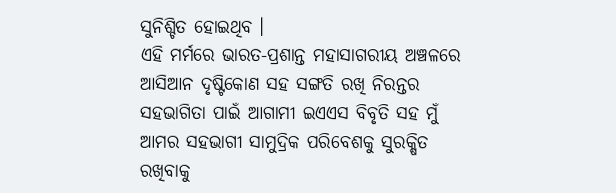ସୁନିଶ୍ଚିତ ହୋଇଥିବ ।
ଏହି ମର୍ମରେ ଭାରତ-ପ୍ରଶାନ୍ତ ମହାସାଗରୀୟ ଅଞ୍ଚଳରେ ଆସିଆନ ଦୃଷ୍ଟିକୋଣ ସହ ସଙ୍ଗତି ରଖି ନିରନ୍ତର ସହଭାଗିତା ପାଇଁ ଆଗାମୀ ଇଏଏସ ବିବୃତି ସହ ମୁଁ ଆମର ସହଭାଗୀ ସାମୁଦ୍ରିକ ପରିବେଶକୁ ସୁରକ୍ଷିତ ରଖିବାକୁ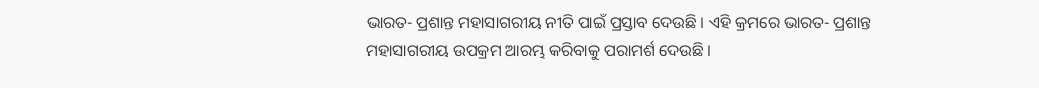ଭାରତ- ପ୍ରଶାନ୍ତ ମହାସାଗରୀୟ ନୀତି ପାଇଁ ପ୍ରସ୍ତାବ ଦେଉଛି । ଏହି କ୍ରମରେ ଭାରତ- ପ୍ରଶାନ୍ତ ମହାସାଗରୀୟ ଉପକ୍ରମ ଆରମ୍ଭ କରିବାକୁ ପରାମର୍ଶ ଦେଉଛି ।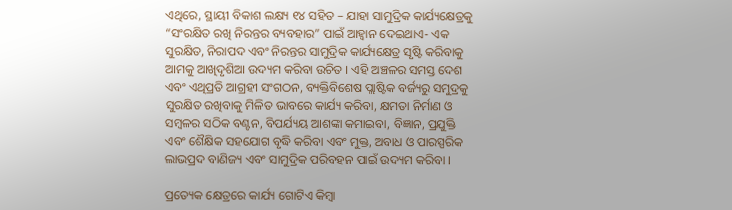ଏଥିରେ, ସ୍ଥାୟୀ ବିକାଶ ଲକ୍ଷ୍ୟ ୧୪ ସହିତ – ଯାହା ସାମୁଦ୍ରିକ କାର୍ଯ୍ୟକ୍ଷେତ୍ରକୁ “ସଂରକ୍ଷିତ ରଖି ନିରନ୍ତର ବ୍ୟବହାର” ପାଇଁ ଆହ୍ୱାନ ଦେଇଥାଏ- ଏକ ସୁରକ୍ଷିତ, ନିରାପଦ ଏବଂ ନିରନ୍ତର ସାମୁଦ୍ରିକ କାର୍ଯ୍ୟକ୍ଷେତ୍ର ସୃଷ୍ଟି କରିବାକୁ ଆମକୁ ଆଖିଦୃଶିଆ ଉଦ୍ୟମ କରିବା ଉଚିତ । ଏହି ଅଞ୍ଚଳର ସମସ୍ତ ଦେଶ ଏବଂ ଏଥିପ୍ରତି ଆଗ୍ରହୀ ସଂଗଠନ, ବ୍ୟକ୍ତିବିଶେଷ ପ୍ଲାଷ୍ଟିକ ବର୍ଜ୍ୟରୁ ସମୁଦ୍ରକୁ ସୁରକ୍ଷିତ ରଖିବାକୁ ମିଳିତ ଭାବରେ କାର୍ଯ୍ୟ କରିବା, କ୍ଷମତା ନିର୍ମାଣ ଓ ସମ୍ବଳର ସଠିକ ବଣ୍ଟନ, ବିପର୍ଯ୍ୟୟ ଆଶଙ୍କା କମାଇବା, ବିଜ୍ଞାନ, ପ୍ରଯୁକ୍ତି ଏବଂ ଶୈକ୍ଷିକ ସହଯୋଗ ବୃଦ୍ଧି କରିବା ଏବଂ ମୁକ୍ତ, ଅବାଧ ଓ ପାରସ୍ପରିକ ଲାଭପ୍ରଦ ବାଣିଜ୍ୟ ଏବଂ ସାମୁଦ୍ରିକ ପରିବହନ ପାଇଁ ଉଦ୍ୟମ କରିବା ।

ପ୍ରତ୍ୟେକ କ୍ଷେତ୍ରରେ କାର୍ଯ୍ୟ ଗୋଟିଏ କିମ୍ବା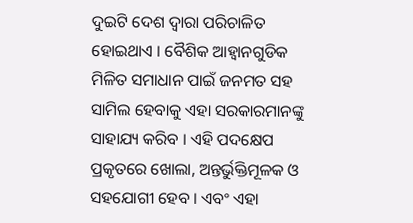ଦୁଇଟି ଦେଶ ଦ୍ୱାରା ପରିଚାଳିତ ହୋଇଥାଏ । ବୈଶିକ ଆହ୍ୱାନଗୁଡିକ ମିଳିତ ସମାଧାନ ପାଇଁ ଜନମତ ସହ ସାମିଲ ହେବାକୁ ଏହା ସରକାରମାନଙ୍କୁ ସାହାଯ୍ୟ କରିବ । ଏହି ପଦକ୍ଷେପ ପ୍ରକୃତରେ ଖୋଲା, ଅନ୍ତର୍ଭୁକ୍ତିମୂଳକ ଓ ସହଯୋଗୀ ହେବ । ଏବଂ ଏହା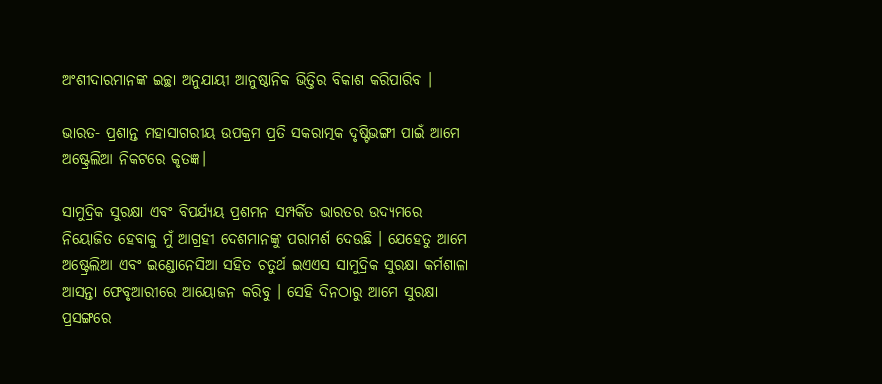ଅଂଶୀଦାରମାନଙ୍କ ଇଚ୍ଛା ଅନୁଯାୟୀ ଆନୁଷ୍ଠାନିକ ଭିତ୍ତିର ବିକାଶ କରିପାରିବ ।

ଭାରତ- ପ୍ରଶାନ୍ତ ମହାସାଗରୀୟ ଉପକ୍ରମ ପ୍ରତି ସକରାତ୍ମକ ଦୃଷ୍ଟିଭଙ୍ଗୀ ପାଇଁ ଆମେ ଅଷ୍ଟ୍ରେଲିଆ ନିକଟରେ କୃତଜ୍ଞ।

ସାମୁଦ୍ରିକ ସୁରକ୍ଷା ଏବଂ ବିପର୍ଯ୍ୟୟ ପ୍ରଶମନ ସମ୍ପର୍କିତ ଭାରତର ଉଦ୍ୟମରେ ନିୟୋଜିତ ହେବାକୁ ମୁଁ ଆଗ୍ରହୀ ଦେଶମାନଙ୍କୁ ପରାମର୍ଶ ଦେଉଛି । ଯେହେତୁ ଆମେ ଅଷ୍ଟ୍ରେଲିଆ ଏବଂ ଇଣ୍ଡୋନେସିଆ ସହିତ ଚତୁର୍ଥ ଇଏଏସ ସାମୁଦ୍ରିକ ସୁରକ୍ଷା କର୍ମଶାଳା ଆସନ୍ତା ଫେବୃଆରୀରେ ଆୟୋଜନ କରିବୁ । ସେହି ଦିନଠାରୁ ଆମେ ସୁରକ୍ଷା ପ୍ରସଙ୍ଗରେ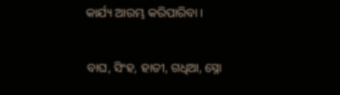କାର୍ଯ୍ୟ ଆରମ୍ଭ କରିପାରିବା ।

ବାଘ, ସିଂହ, ହାତୀ, ଗଧିଆ, ସ୍ନୋ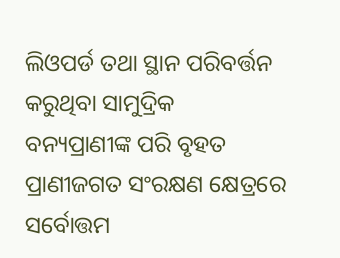ଲିଓପର୍ଡ ତଥା ସ୍ଥାନ ପରିବର୍ତ୍ତନ କରୁଥିବା ସାମୁଦ୍ରିକ ବନ୍ୟପ୍ରାଣୀଙ୍କ ପରି ବୃହତ ପ୍ରାଣୀଜଗତ ସଂରକ୍ଷଣ କ୍ଷେତ୍ରରେ ସର୍ବୋତ୍ତମ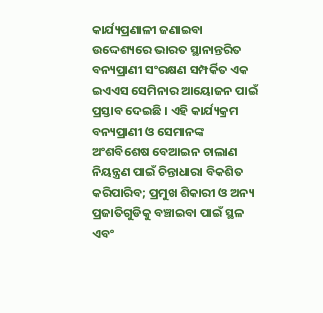କାର୍ଯ୍ୟପ୍ରଣାଳୀ ଜଣାଇବା ଉଦ୍ଦେଶ୍ୟରେ ଭାରତ ସ୍ଥାନାନ୍ତରିତ ବନ୍ୟପ୍ରାଣୀ ସଂରକ୍ଷଣ ସମ୍ପର୍କିତ ଏକ ଇଏଏସ ସେମିନାର ଆୟୋଜନ ପାଇଁ ପ୍ରସ୍ତାବ ଦେଇଛି । ଏହି କାର୍ଯ୍ୟକ୍ରମ ବନ୍ୟପ୍ରାଣୀ ଓ ସେମାନଙ୍କ ଅଂଶବିଶେଷ ବେଆଇନ ଚାଲାଣ ନିୟନ୍ତ୍ରଣ ପାଇଁ ଚିନ୍ତାଧାରା ବିକଶିତ କରିପାରିବ; ପ୍ରମୁଖ ଶିକାରୀ ଓ ଅନ୍ୟ ପ୍ରଜାତିଗୁଡିକୁ ବଞ୍ଚାଇବା ପାଇଁ ସ୍ଥଳ ଏବଂ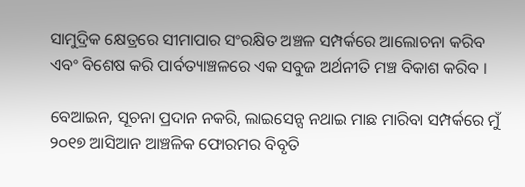ସାମୁଦ୍ରିକ କ୍ଷେତ୍ରରେ ସୀମାପାର ସଂରକ୍ଷିତ ଅଞ୍ଚଳ ସମ୍ପର୍କରେ ଆଲୋଚନା କରିବ ଏବଂ ବିଶେଷ କରି ପାର୍ବତ୍ୟାଞ୍ଚଳରେ ଏକ ସବୁଜ ଅର୍ଥନୀତି ମଞ୍ଚ ବିକାଶ କରିବ ।

ବେଆଇନ, ସୂଚନା ପ୍ରଦାନ ନକରି, ଲାଇସେନ୍ସ ନଥାଇ ମାଛ ମାରିବା ସମ୍ପର୍କରେ ମୁଁ ୨୦୧୭ ଆସିଆନ ଆଞ୍ଚଳିକ ଫୋରମର ବିବୃତି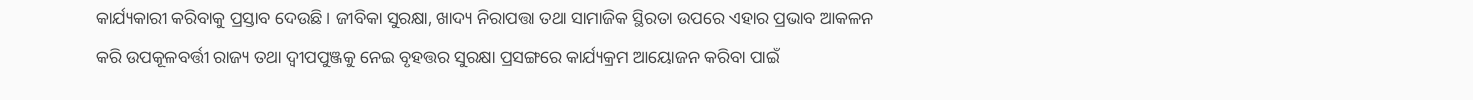କାର୍ଯ୍ୟକାରୀ କରିବାକୁ ପ୍ରସ୍ତାବ ଦେଉଛି । ଜୀବିକା ସୁରକ୍ଷା, ଖାଦ୍ୟ ନିରାପତ୍ତା ତଥା ସାମାଜିକ ସ୍ଥିରତା ଉପରେ ଏହାର ପ୍ରଭାବ ଆକଳନ କରି ଉପକୂଳବର୍ତ୍ତୀ ରାଜ୍ୟ ତଥା ଦ୍ୱୀପପୁଞ୍ଜକୁ ନେଇ ବୃହତ୍ତର ସୁରକ୍ଷା ପ୍ରସଙ୍ଗରେ କାର୍ଯ୍ୟକ୍ରମ ଆୟୋଜନ କରିବା ପାଇଁ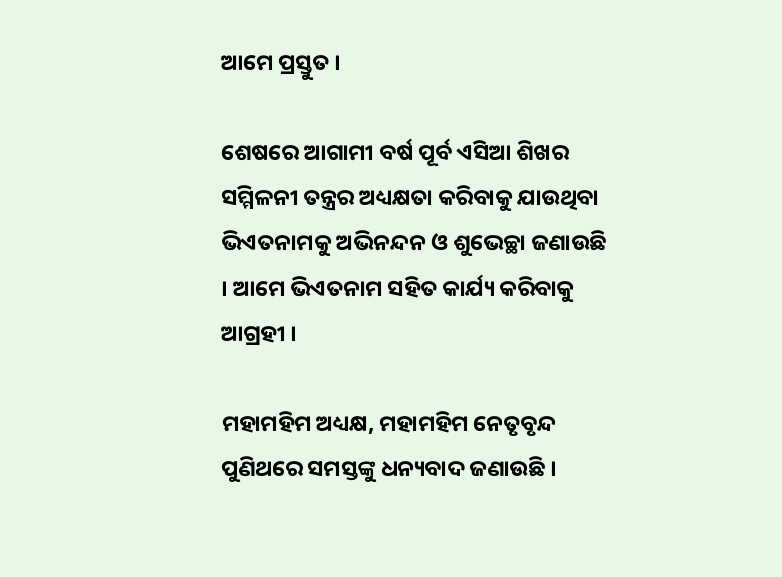ଆମେ ପ୍ରସ୍ତୁତ ।

ଶେଷରେ ଆଗାମୀ ବର୍ଷ ପୂର୍ବ ଏସିଆ ଶିଖର ସମ୍ମିଳନୀ ତନ୍ତ୍ରର ଅଧ୍ୟକ୍ଷତା କରିବାକୁ ଯାଉଥିବା ଭିଏତନାମକୁ ଅଭିନନ୍ଦନ ଓ ଶୁଭେଚ୍ଛା ଜଣାଉଛି । ଆମେ ଭିଏତନାମ ସହିତ କାର୍ଯ୍ୟ କରିବାକୁ ଆଗ୍ରହୀ ।

ମହାମହିମ ଅଧ୍ୟକ୍ଷ, ମହାମହିମ ନେତୃବୃନ୍ଦ ପୁଣିଥରେ ସମସ୍ତଙ୍କୁ ଧନ୍ୟବାଦ ଜଣାଉଛି ।